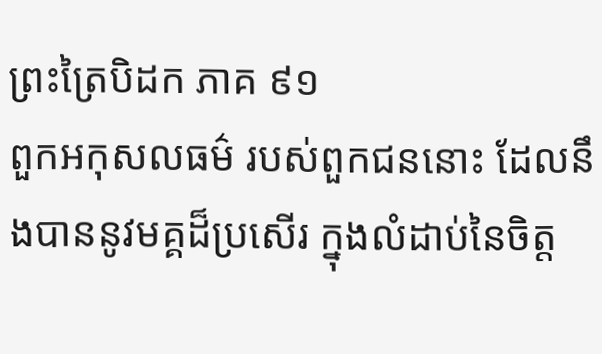ព្រះត្រៃបិដក ភាគ ៩១
ពួកអកុសលធម៌ របស់ពួកជននោះ ដែលនឹងបាននូវមគ្គដ៏ប្រសើរ ក្នុងលំដាប់នៃចិត្ត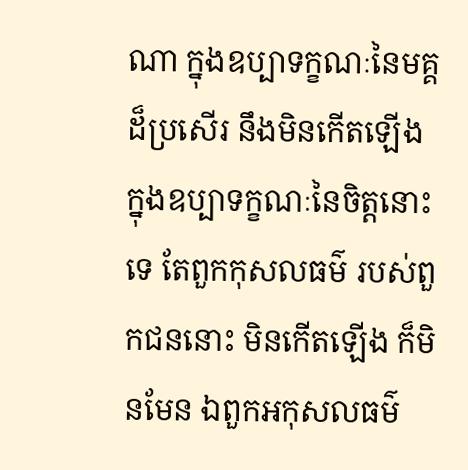ណា ក្នុងឧប្បាទក្ខណៈនៃមគ្គដ៏ប្រសើរ នឹងមិនកើតឡើង ក្នុងឧប្បាទក្ខណៈនៃចិត្តនោះទេ តែពួកកុសលធម៌ របស់ពួកជននោះ មិនកើតឡើង ក៏មិនមែន ឯពួកអកុសលធម៌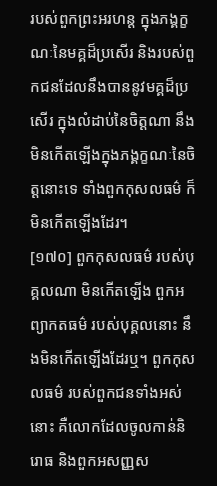របស់ពួកព្រះអរហន្ត ក្នុងភង្គក្ខណៈនៃមគ្គដ៏ប្រសើរ និងរបស់ពួកជនដែលនឹងបាននូវមគ្គដ៏ប្រសើរ ក្នុងលំដាប់នៃចិត្តណា នឹងមិនកើតឡើងក្នុងភង្គក្ខណៈនៃចិត្តនោះទេ ទាំងពួកកុសលធម៌ ក៏មិនកើតឡើងដែរ។
[១៧០] ពួកកុសលធម៌ របស់បុគ្គលណា មិនកើតឡើង ពួកអព្យាកតធម៌ របស់បុគ្គលនោះ នឹងមិនកើតឡើងដែរឬ។ ពួកកុសលធម៌ របស់ពួកជនទាំងអស់នោះ គឺលោកដែលចូលកាន់និរោធ និងពួកអសញ្ញស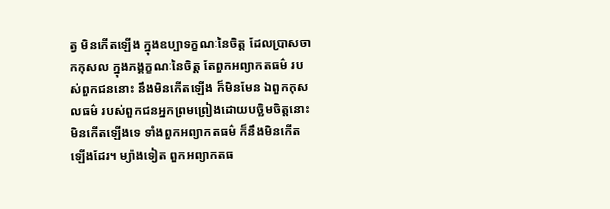ត្វ មិនកើតឡើង ក្នុងឧប្បាទក្ខណៈនៃចិត្ត ដែលប្រាសចាកកុសល ក្នុងភង្គក្ខណៈនៃចិត្ត តែពួកអព្យាកតធម៌ របស់ពួកជននោះ នឹងមិនកើតឡើង ក៏មិនមែន ឯពួកកុសលធម៌ របស់ពួកជនអ្នកព្រមព្រៀងដោយបច្ឆិមចិត្តនោះ មិនកើតឡើងទេ ទាំងពួកអព្យាកតធម៌ ក៏នឹងមិនកើតឡើងដែរ។ ម្យ៉ាងទៀត ពួកអព្យាកតធ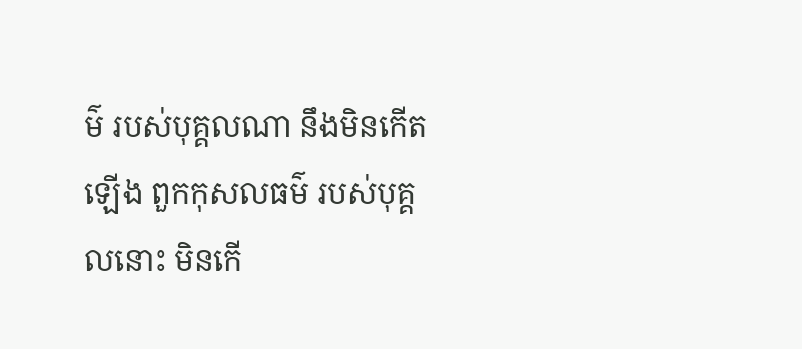ម៌ របស់បុគ្គលណា នឹងមិនកើតឡើង ពួកកុសលធម៌ របស់បុគ្គលនោះ មិនកើ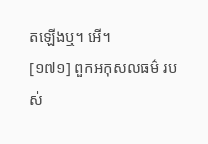តឡើងឬ។ អើ។
[១៧១] ពួកអកុសលធម៌ របស់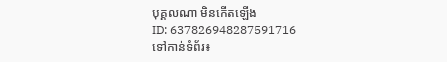បុគ្គលណា មិនកើតឡើង
ID: 637826948287591716
ទៅកាន់ទំព័រ៖